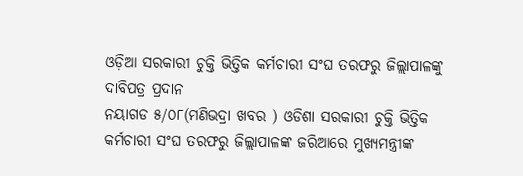ଓଡ଼ିଆ ସରକାରୀ ଚୁକ୍ତି ଭିତ୍ତିକ କର୍ମଚାରୀ ସଂଘ ତରଫରୁ ଜିଲ୍ଲାପାଳଙ୍କୁ ଦାବିପତ୍ର ପ୍ରଦାନ
ନୟାଗଡ ୫/୦୮(ମଣିଭଦ୍ରା ଖବର ) ଓଡିଶା ସରକାରୀ ଚୁକ୍ତି ଭିତ୍ତିକ କର୍ମଚାରୀ ସଂଘ ତରଫରୁ ଜିଲ୍ଲାପାଳଙ୍କ ଜରିଆରେ ମୁଖ୍ୟମନ୍ତ୍ରୀଙ୍କ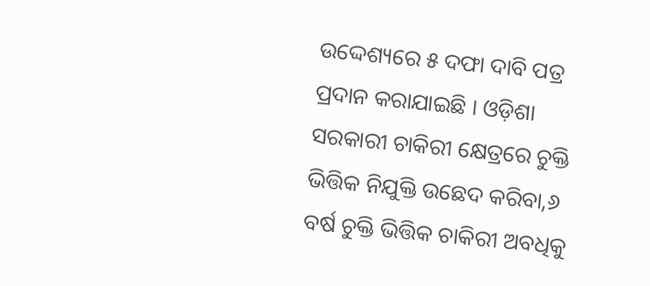ଉଦ୍ଦେଶ୍ୟରେ ୫ ଦଫା ଦାବି ପତ୍ର ପ୍ରଦାନ କରାଯାଇଛି । ଓଡ଼ିଶା ସରକାରୀ ଚାକିରୀ କ୍ଷେତ୍ରରେ ଚୁକ୍ତି ଭିତ୍ତିକ ନିଯୁକ୍ତି ଉଛେଦ କରିବା,୬ ବର୍ଷ ଚୁକ୍ତି ଭିତ୍ତିକ ଚାକିରୀ ଅବଧିକୁ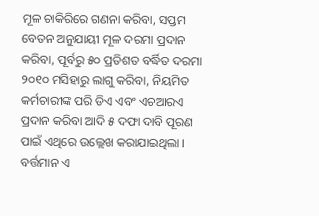ମୂଳ ଚାକିରିରେ ଗଣନା କରିବା, ସପ୍ତମ ବେତନ ଅନୁଯାୟୀ ମୂଳ ଦରମା ପ୍ରଦାନ କରିବା, ପୂର୍ବରୁ ୫୦ ପ୍ରତିଶତ ବର୍ଦ୍ଧିତ ଦରମା ୨୦୧୦ ମସିହାରୁ ଲାଗୁ କରିବା, ନିୟମିତ କର୍ମଚାରୀଙ୍କ ପରି ଡିଏ ଏବଂ ଏଚଆରଏ ପ୍ରଦାନ କରିବା ଆଦି ୫ ଦଫା ଦାବି ପୂରଣ ପାଇଁ ଏଥିରେ ଉଲ୍ଲେଖ କରାଯାଇଥିଲା । ବର୍ତ୍ତମାନ ଏ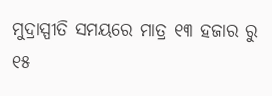ମୁଦ୍ରାସ୍ପୀତି ସମୟରେ ମାତ୍ର ୧୩ ହଜାର ରୁ ୧୫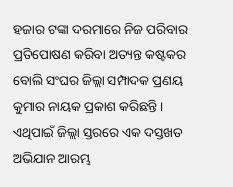ହଜାର ଟଙ୍କା ଦରମାରେ ନିଜ ପରିବାର ପ୍ରତିପୋଷଣ କରିବା ଅତ୍ୟନ୍ତ କଷ୍ଟକର ବୋଲି ସଂଘର ଜିଲ୍ଲା ସମ୍ପାଦକ ପ୍ରଣୟ କୁମାର ନାୟକ ପ୍ରକାଶ କରିଛନ୍ତି । ଏଥିପାଇଁ ଜିଲ୍ଲା ସ୍ତରରେ ଏକ ଦସ୍ତଖତ ଅଭିଯାନ ଆରମ୍ଭ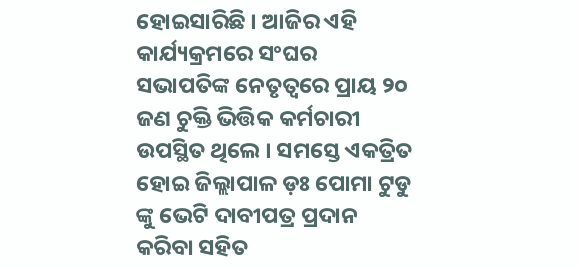ହୋଇସାରିଛି । ଆଜିର ଏହି କାର୍ଯ୍ୟକ୍ରମରେ ସଂଘର ସଭାପତିଙ୍କ ନେତୃତ୍ବରେ ପ୍ରାୟ ୨୦ ଜଣ ଚୁକ୍ତି ଭିତ୍ତିକ କର୍ମଚାରୀ ଉପସ୍ଥିତ ଥିଲେ । ସମସ୍ତେ ଏକତ୍ରିତ ହୋଇ ଜିଲ୍ଲାପାଳ ଡ଼ଃ ପୋମା ଟୁଡୁ ଙ୍କୁ ଭେଟି ଦାବୀପତ୍ର ପ୍ରଦାନ କରିବା ସହିତ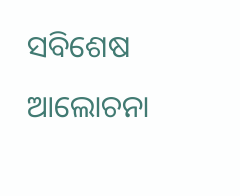ସବିଶେଷ ଆଲୋଚନା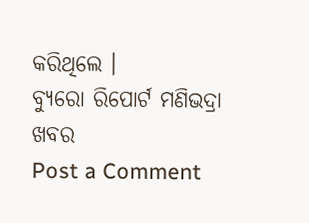କରିଥିଲେ ।
ବ୍ୟୁରୋ ରିପୋର୍ଟ ମଣିଭଦ୍ରା ଖବର
Post a Comment